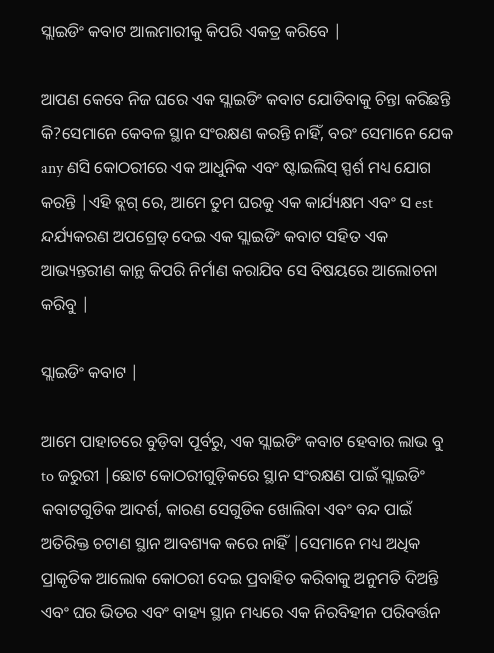ସ୍ଲାଇଡିଂ କବାଟ ଆଲମାରୀକୁ କିପରି ଏକତ୍ର କରିବେ |

ଆପଣ କେବେ ନିଜ ଘରେ ଏକ ସ୍ଲାଇଡିଂ କବାଟ ଯୋଡିବାକୁ ଚିନ୍ତା କରିଛନ୍ତି କି?ସେମାନେ କେବଳ ସ୍ଥାନ ସଂରକ୍ଷଣ କରନ୍ତି ନାହିଁ, ବରଂ ସେମାନେ ଯେକ any ଣସି କୋଠରୀରେ ଏକ ଆଧୁନିକ ଏବଂ ଷ୍ଟାଇଲିସ୍ ସ୍ପର୍ଶ ମଧ୍ୟ ଯୋଗ କରନ୍ତି |ଏହି ବ୍ଲଗ୍ ରେ, ଆମେ ତୁମ ଘରକୁ ଏକ କାର୍ଯ୍ୟକ୍ଷମ ଏବଂ ସ est ନ୍ଦର୍ଯ୍ୟକରଣ ଅପଗ୍ରେଡ୍ ଦେଇ ଏକ ସ୍ଲାଇଡିଂ କବାଟ ସହିତ ଏକ ଆଭ୍ୟନ୍ତରୀଣ କାନ୍ଥ କିପରି ନିର୍ମାଣ କରାଯିବ ସେ ବିଷୟରେ ଆଲୋଚନା କରିବୁ |

ସ୍ଲାଇଡିଂ କବାଟ |

ଆମେ ପାହାଚରେ ବୁଡ଼ିବା ପୂର୍ବରୁ, ଏକ ସ୍ଲାଇଡିଂ କବାଟ ହେବାର ଲାଭ ବୁ to ଜରୁରୀ |ଛୋଟ କୋଠରୀଗୁଡ଼ିକରେ ସ୍ଥାନ ସଂରକ୍ଷଣ ପାଇଁ ସ୍ଲାଇଡିଂ କବାଟଗୁଡିକ ଆଦର୍ଶ, କାରଣ ସେଗୁଡିକ ଖୋଲିବା ଏବଂ ବନ୍ଦ ପାଇଁ ଅତିରିକ୍ତ ଚଟାଣ ସ୍ଥାନ ଆବଶ୍ୟକ କରେ ନାହିଁ |ସେମାନେ ମଧ୍ୟ ଅଧିକ ପ୍ରାକୃତିକ ଆଲୋକ କୋଠରୀ ଦେଇ ପ୍ରବାହିତ କରିବାକୁ ଅନୁମତି ଦିଅନ୍ତି ଏବଂ ଘର ଭିତର ଏବଂ ବାହ୍ୟ ସ୍ଥାନ ମଧ୍ୟରେ ଏକ ନିରବିହୀନ ପରିବର୍ତ୍ତନ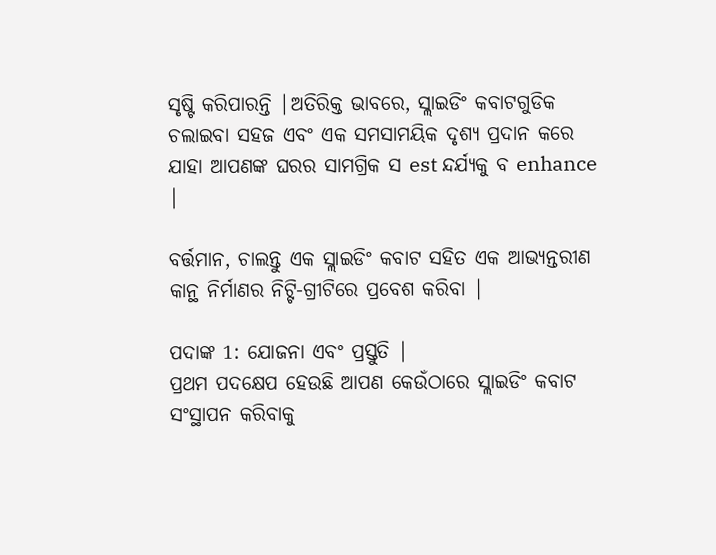ସୃଷ୍ଟି କରିପାରନ୍ତି |ଅତିରିକ୍ତ ଭାବରେ, ସ୍ଲାଇଡିଂ କବାଟଗୁଡିକ ଚଲାଇବା ସହଜ ଏବଂ ଏକ ସମସାମୟିକ ଦୃଶ୍ୟ ପ୍ରଦାନ କରେ ଯାହା ଆପଣଙ୍କ ଘରର ସାମଗ୍ରିକ ସ est ନ୍ଦର୍ଯ୍ୟକୁ ବ enhance |

ବର୍ତ୍ତମାନ, ଚାଲନ୍ତୁ ଏକ ସ୍ଲାଇଡିଂ କବାଟ ସହିତ ଏକ ଆଭ୍ୟନ୍ତରୀଣ କାନ୍ଥ ନିର୍ମାଣର ନିଟ୍ଟି-ଗ୍ରୀଟିରେ ପ୍ରବେଶ କରିବା |

ପଦାଙ୍କ 1: ଯୋଜନା ଏବଂ ପ୍ରସ୍ତୁତି |
ପ୍ରଥମ ପଦକ୍ଷେପ ହେଉଛି ଆପଣ କେଉଁଠାରେ ସ୍ଲାଇଡିଂ କବାଟ ସଂସ୍ଥାପନ କରିବାକୁ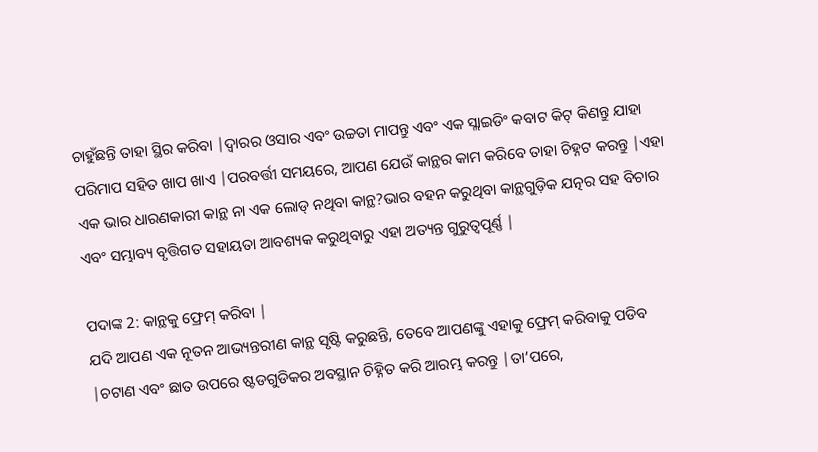ଚାହୁଁଛନ୍ତି ତାହା ସ୍ଥିର କରିବା |ଦ୍ୱାରର ଓସାର ଏବଂ ଉଚ୍ଚତା ମାପନ୍ତୁ ଏବଂ ଏକ ସ୍ଲାଇଡିଂ କବାଟ କିଟ୍ କିଣନ୍ତୁ ଯାହା ପରିମାପ ସହିତ ଖାପ ଖାଏ |ପରବର୍ତ୍ତୀ ସମୟରେ, ଆପଣ ଯେଉଁ କାନ୍ଥର କାମ କରିବେ ତାହା ଚିହ୍ନଟ କରନ୍ତୁ |ଏହା ଏକ ଭାର ଧାରଣକାରୀ କାନ୍ଥ ନା ଏକ ଲୋଡ୍ ନଥିବା କାନ୍ଥ?ଭାର ବହନ କରୁଥିବା କାନ୍ଥଗୁଡ଼ିକ ଯତ୍ନର ସହ ବିଚାର ଏବଂ ସମ୍ଭାବ୍ୟ ବୃତ୍ତିଗତ ସହାୟତା ଆବଶ୍ୟକ କରୁଥିବାରୁ ଏହା ଅତ୍ୟନ୍ତ ଗୁରୁତ୍ୱପୂର୍ଣ୍ଣ |

ପଦାଙ୍କ 2: କାନ୍ଥକୁ ଫ୍ରେମ୍ କରିବା |
ଯଦି ଆପଣ ଏକ ନୂତନ ଆଭ୍ୟନ୍ତରୀଣ କାନ୍ଥ ସୃଷ୍ଟି କରୁଛନ୍ତି, ତେବେ ଆପଣଙ୍କୁ ଏହାକୁ ଫ୍ରେମ୍ କରିବାକୁ ପଡିବ |ଚଟାଣ ଏବଂ ଛାତ ଉପରେ ଷ୍ଟଡଗୁଡିକର ଅବସ୍ଥାନ ଚିହ୍ନିତ କରି ଆରମ୍ଭ କରନ୍ତୁ |ତା’ପରେ,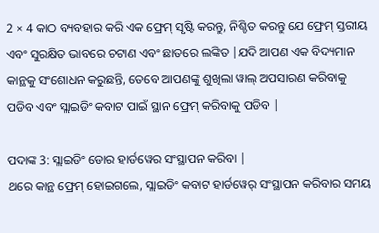2 × 4 କାଠ ବ୍ୟବହାର କରି ଏକ ଫ୍ରେମ୍ ସୃଷ୍ଟି କରନ୍ତୁ, ନିଶ୍ଚିତ କରନ୍ତୁ ଯେ ଫ୍ରେମ୍ ସ୍ତରୀୟ ଏବଂ ସୁରକ୍ଷିତ ଭାବରେ ଚଟାଣ ଏବଂ ଛାତରେ ଲଙ୍କିତ |ଯଦି ଆପଣ ଏକ ବିଦ୍ୟମାନ କାନ୍ଥକୁ ସଂଶୋଧନ କରୁଛନ୍ତି, ତେବେ ଆପଣଙ୍କୁ ଶୁଖିଲା ୱାଲ୍ ଅପସାରଣ କରିବାକୁ ପଡିବ ଏବଂ ସ୍ଲାଇଡିଂ କବାଟ ପାଇଁ ସ୍ଥାନ ଫ୍ରେମ୍ କରିବାକୁ ପଡିବ |

ପଦାଙ୍କ 3: ସ୍ଲାଇଡିଂ ଡୋର ହାର୍ଡୱେର ସଂସ୍ଥାପନ କରିବା |
ଥରେ କାନ୍ଥ ଫ୍ରେମ୍ ହୋଇଗଲେ, ସ୍ଲାଇଡିଂ କବାଟ ହାର୍ଡୱେର୍ ସଂସ୍ଥାପନ କରିବାର ସମୟ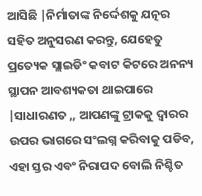ଆସିଛି |ନିର୍ମାତାଙ୍କ ନିର୍ଦ୍ଦେଶକୁ ଯତ୍ନର ସହିତ ଅନୁସରଣ କରନ୍ତୁ, ଯେହେତୁ ପ୍ରତ୍ୟେକ ସ୍ଲାଇଡିଂ କବାଟ କିଟରେ ଅନନ୍ୟ ସ୍ଥାପନ ଆବଶ୍ୟକତା ଥାଇପାରେ |ସାଧାରଣତ ,, ଆପଣଙ୍କୁ ଟ୍ରାକକୁ ଦ୍ୱାରର ଉପର ଭାଗରେ ସଂଲଗ୍ନ କରିବାକୁ ପଡିବ, ଏହା ସ୍ତର ଏବଂ ନିରାପଦ ବୋଲି ନିଶ୍ଚିତ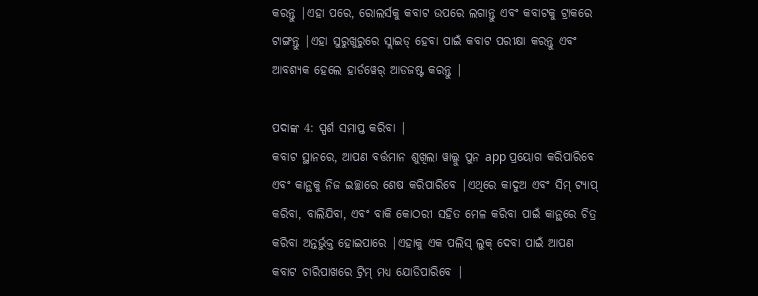କରନ୍ତୁ |ଏହା ପରେ, ରୋଲର୍ସକୁ କବାଟ ଉପରେ ଲଗାନ୍ତୁ ଏବଂ କବାଟକୁ ଟ୍ରାକରେ ଟାଙ୍ଗନ୍ତୁ |ଏହା ସୁରୁଖୁରୁରେ ସ୍ଲାଇଡ୍ ହେବା ପାଇଁ କବାଟ ପରୀକ୍ଷା କରନ୍ତୁ ଏବଂ ଆବଶ୍ୟକ ହେଲେ ହାର୍ଡୱେର୍ ଆଡଜଷ୍ଟ କରନ୍ତୁ |

ପଦାଙ୍କ 4: ସ୍ପର୍ଶ ସମାପ୍ତ କରିବା |
କବାଟ ସ୍ଥାନରେ, ଆପଣ ବର୍ତ୍ତମାନ ଶୁଖିଲା ୱାଲ୍କୁ ପୁନ app ପ୍ରୟୋଗ କରିପାରିବେ ଏବଂ କାନ୍ଥକୁ ନିଜ ଇଚ୍ଛାରେ ଶେଷ କରିପାରିବେ |ଏଥିରେ କାଦୁଅ ଏବଂ ସିମ୍ ଟ୍ୟାପ୍ କରିବା, ବାଲିଯିବା, ଏବଂ ବାକି କୋଠରୀ ସହିତ ମେଳ କରିବା ପାଇଁ କାନ୍ଥରେ ଚିତ୍ର କରିବା ଅନ୍ତର୍ଭୁକ୍ତ ହୋଇପାରେ |ଏହାକୁ ଏକ ପଲିସ୍ ଲୁକ୍ ଦେବା ପାଇଁ ଆପଣ କବାଟ ଚାରିପାଖରେ ଟ୍ରିମ୍ ମଧ୍ୟ ଯୋଡିପାରିବେ |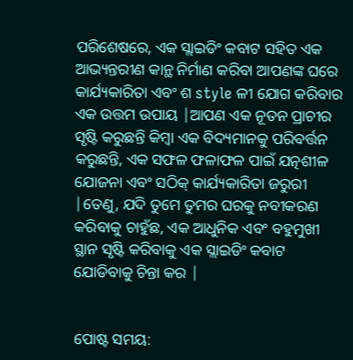ପରିଶେଷରେ, ଏକ ସ୍ଲାଇଡିଂ କବାଟ ସହିତ ଏକ ଆଭ୍ୟନ୍ତରୀଣ କାନ୍ଥ ନିର୍ମାଣ କରିବା ଆପଣଙ୍କ ଘରେ କାର୍ଯ୍ୟକାରିତା ଏବଂ ଶ style ଳୀ ଯୋଗ କରିବାର ଏକ ଉତ୍ତମ ଉପାୟ |ଆପଣ ଏକ ନୂତନ ପ୍ରାଚୀର ସୃଷ୍ଟି କରୁଛନ୍ତି କିମ୍ବା ଏକ ବିଦ୍ୟମାନକୁ ପରିବର୍ତ୍ତନ କରୁଛନ୍ତି, ଏକ ସଫଳ ଫଳାଫଳ ପାଇଁ ଯତ୍ନଶୀଳ ଯୋଜନା ଏବଂ ସଠିକ୍ କାର୍ଯ୍ୟକାରିତା ଜରୁରୀ |ତେଣୁ, ଯଦି ତୁମେ ତୁମର ଘରକୁ ନବୀକରଣ କରିବାକୁ ଚାହୁଁଛ, ଏକ ଆଧୁନିକ ଏବଂ ବହୁମୁଖୀ ସ୍ଥାନ ସୃଷ୍ଟି କରିବାକୁ ଏକ ସ୍ଲାଇଡିଂ କବାଟ ଯୋଡିବାକୁ ଚିନ୍ତା କର |


ପୋଷ୍ଟ ସମୟ: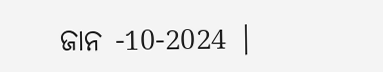ଜାନ -10-2024 |